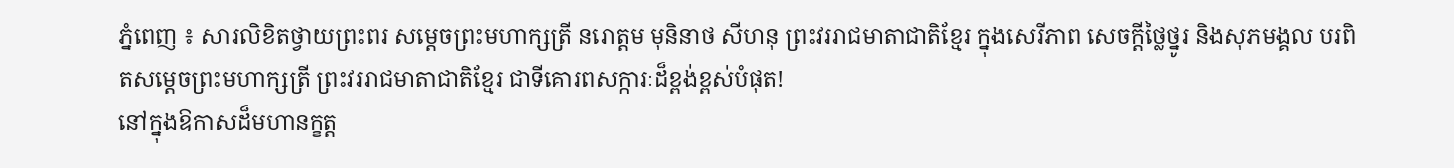ភ្នំពេញ ៖ សារលិខិតថ្វាយព្រះពរ សម្តេចព្រះមហាក្សត្រី នរោត្តម មុនិនាថ សីហនុ ព្រះវររាជមាតាជាតិខ្មែរ ក្នុងសេរីភាព សេចក្ដីថ្លៃថ្នូរ និងសុភមង្គល បរពិតសម្តេចព្រះមហាក្សត្រី ព្រះវររាជមាតាជាតិខ្មែរ ជាទីគោរពសក្ការៈដ៏ខ្ពង់ខ្ពស់បំផុត!
នៅក្នុងឱកាសដ៏មហានក្ខត្ត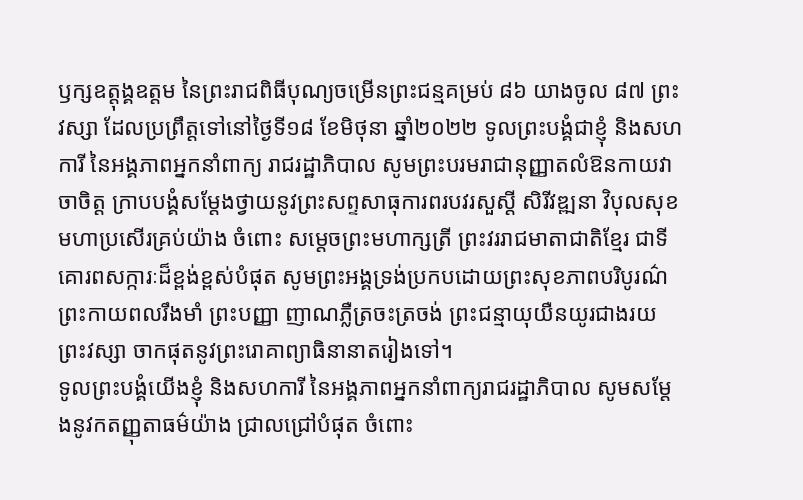ឫក្សឧត្ដុង្គឧត្តម នៃព្រះរាជពិធីបុណ្យចម្រើនព្រះជន្មគម្រប់ ៨៦ យាងចូល ៨៧ ព្រះវស្សា ដែលប្រព្រឹត្តទៅនៅថ្ងៃទី១៨ ខែមិថុនា ឆ្នាំ២០២២ ទូលព្រះបង្គំជាខ្ញុំ និងសហការី នៃអង្គភាពអ្នកនាំពាក្យ រាជរដ្ឋាភិបាល សូមព្រះបរមរាជានុញ្ញាតលំឱនកាយវាចាចិត្ដ ក្រាបបង្គំសម្តែងថ្វាយនូវព្រះសព្ទសាធុការពរបវរសួស្តី សិរីវឌ្ឍនា វិបុលសុខ មហាប្រសើរគ្រប់យ៉ាង ចំពោះ សម្តេចព្រះមហាក្សត្រី ព្រះវររាជមាតាជាតិខ្មែរ ជាទីគោរពសក្ការៈដ៏ខ្ពង់ខ្ពស់បំផុត សូមព្រះអង្គទ្រង់ប្រកបដោយព្រះសុខភាពបរិបូរណ៌ ព្រះកាយពលរឹងមាំ ព្រះបញ្ញា ញាណភ្លឺត្រចះត្រចង់ ព្រះជន្មាយុយឺនយូរជាងរយព្រះវស្សា ចាកផុតនូវព្រះរោគាព្យាធិនានាតរៀងទៅ។
ទូលព្រះបង្គំយើងខ្ញុំ និងសហការី នៃអង្គភាពអ្នកនាំពាក្យរាជរដ្ឋាភិបាល សូមសម្ដែងនូវកតញ្ញុតាធម៌យ៉ាង ជ្រាលជ្រៅបំផុត ចំពោះ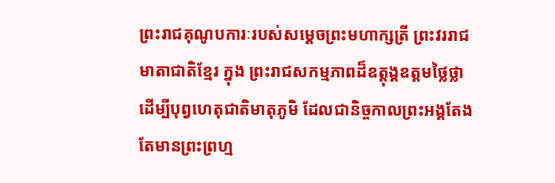ព្រះរាជគុណូបការៈរបស់សម្តេចព្រះមហាក្សត្រី ព្រះវររាជមាតាជាតិខ្មែរ ក្នុង ព្រះរាជសកម្មភាពដ៏ឧត្តុង្គឧត្តមថ្លៃថ្លា ដើម្បីបុព្វហេតុជាតិមាតុភូមិ ដែលជានិច្ចកាលព្រះអង្គតែងតែមានព្រះព្រហ្ម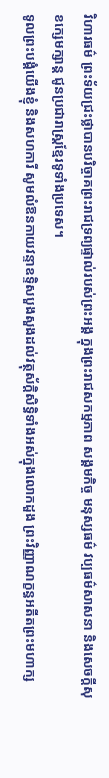វិហារធម៌ ព្រះទ័យជ្រះថ្លាបានបរិច្ចាគព្រះរាជទ្រព្យផ្ទាល់របស់ព្រះអង្គ ក្នុងព្រះរាជសកម្មភាព សង្គមកិច្ច មនុស្សធម៌ វប្បធម៌សាសនា និងសេចក្តីសុខក្សេមក្សាន្ត ជូនប្រជារាស្ត្រខ្មែរទូទាំងប្រទេស។
ទូលព្រះបង្គំយើងខ្ញុំ និងសហការី សូមលំឱនកាយវន្ទាឧទ្ទិសបួងសួងដល់វត្ថុស័ក្តិសិទ្ធិទាំងអស់ក្នុងលោកដួង ព្រះវិញ្ញាណក្ខន្ធអតីតព្រះមហាក្ស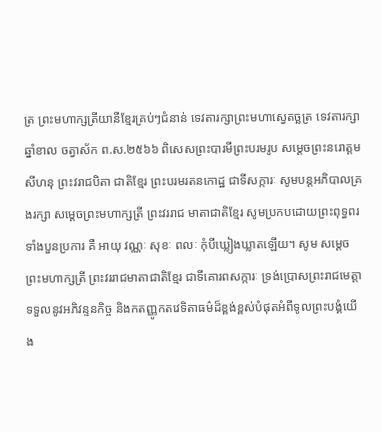ត្រ ព្រះមហាក្សត្រីយានីខ្មែរគ្រប់ៗជំនាន់ ទេវតារក្សាព្រះមហាស្វេតច្ឆត្រ ទេវតារក្សា ឆ្នាំខាល ចត្វាស័ក ព.ស.២៥៦៦ ពិសេសព្រះបារមីព្រះបរមរូប សម្តេចព្រះនរោត្តម សីហនុ ព្រះវរាជបិតា ជាតិខ្មែរ ព្រះបរមរតនកោដ្ឋ ជាទីសក្ការៈ សូមបន្តអភិបាលគ្រងរក្សា សម្តេចព្រះមហាក្សត្រី ព្រះវររាជ មាតាជាតិខ្មែរ សូមប្រកបដោយព្រះពុទ្ធពរទាំងបួនប្រការ គឺ អាយុ វណ្ណៈ សុខៈ ពលៈ កុំបីឃ្លៀងឃ្លាតឡើយ។ សូម សម្ដេចព្រះមហាក្សត្រី ព្រះវររាជមាតាជាតិខ្មែរ ជាទីគោរពសក្ការៈ ទ្រង់ប្រោសព្រះរាជមេត្តាទទួលនូវអភិវន្ទនកិច្ច និងកតញ្ញូកតវេទិតាធម៌ដ៏ខ្ពង់ខ្ពស់បំផុតអំពីទូលព្រះបង្គំយើង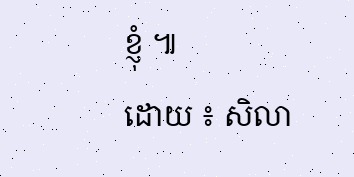ខ្ញុំ ៕
ដោយ ៖ សិលា